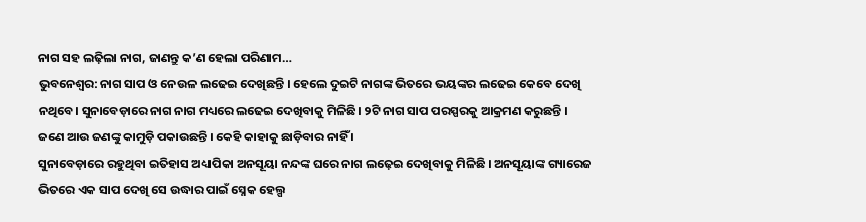ନାଗ ସହ ଲଢ଼ିଲା ନାଗ, ଜାଣନ୍ତୁ କ’ଣ ହେଲା ପରିଣାମ…
ଭୁବନେଶ୍ୱର: ନାଗ ସାପ ଓ ନେଉଳ ଲଢେଇ ଦେଖିଛନ୍ତି । ହେଲେ ଦୁଇଟି ନାଗଙ୍କ ଭିତରେ ଭୟଙ୍କର ଲଢେଇ କେବେ ଦେଖି ନଥିବେ। ସୁନାବେଡ଼ାରେ ନାଗ ନାଗ ମଧ୍ୟରେ ଲଢେଇ ଦେଖିବାକୁ ମିଳିଛି । ୨ଟି ନାଗ ସାପ ପରସ୍ପରକୁ ଆକ୍ରମଣ କରୁଛନ୍ତି । ଜଣେ ଆଉ ଜଣଙ୍କୁ କାମୁଡ଼ି ପକାଉଛନ୍ତି । କେହି କାହାକୁ ଛାଡ଼ିବାର ନାହିଁ ।
ସୁନାବେଡ଼ାରେ ରହୁଥିବା ଇତିହାସ ଅଧ୍ୟାପିକା ଅନସୂୟା ନନ୍ଦଙ୍କ ଘରେ ନାଗ ଲଢ଼େଇ ଦେଖିବାକୁ ମିଳିଛି । ଅନସୂୟାଙ୍କ ଗ୍ୟାରେଜ ଭିତରେ ଏକ ସାପ ଦେଖି ସେ ଉଦ୍ଧାର ପାଇଁ ସ୍ନେକ ହେଲ୍ପ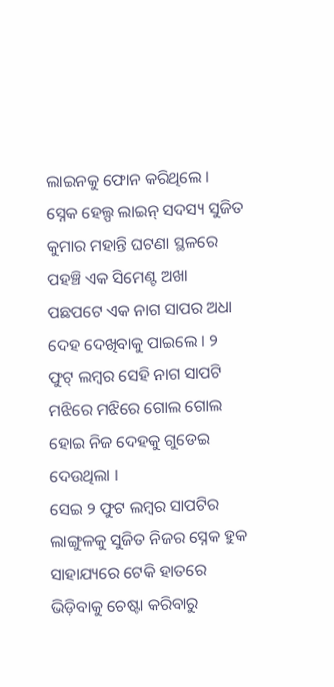ଲାଇନକୁ ଫୋନ କରିଥିଲେ । ସ୍ନେକ ହେଲ୍ପ ଲାଇନ୍ ସଦସ୍ୟ ସୁଜିତ କୁମାର ମହାନ୍ତି ଘଟଣା ସ୍ଥଳରେ ପହଞ୍ଚି ଏକ ସିମେଣ୍ଟ ଅଖା ପଛପଟେ ଏକ ନାଗ ସାପର ଅଧା ଦେହ ଦେଖିବାକୁ ପାଇଲେ । ୨ ଫୁଟ୍ ଲମ୍ବର ସେହି ନାଗ ସାପଟି ମଝିରେ ମଝିରେ ଗୋଲ ଗୋଲ ହୋଇ ନିଜ ଦେହକୁ ଗୁଡେଇ ଦେଉଥିଲା ।
ସେଇ ୨ ଫୁଟ ଲମ୍ବର ସାପଟିର ଲାଙ୍ଗୁଳକୁ ସୁଜିତ ନିଜର ସ୍ନେକ ହୁକ ସାହାଯ୍ୟରେ ଟେକି ହାତରେ ଭିଡ଼ିବାକୁ ଚେଷ୍ଟା କରିବାରୁ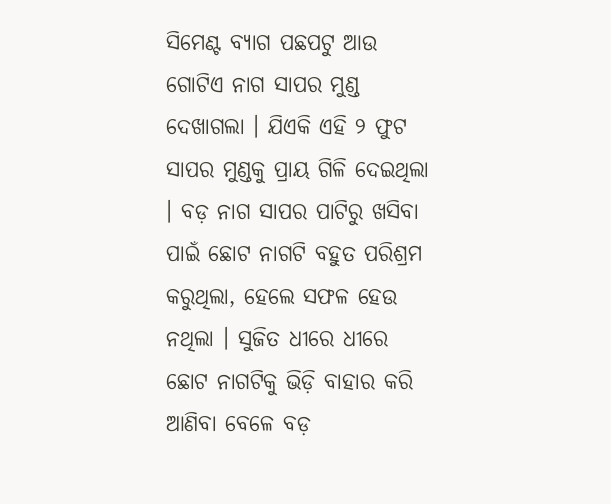ସିମେଣ୍ଟ ବ୍ୟାଗ ପଛପଟୁ ଆଉ ଗୋଟିଏ ନାଗ ସାପର ମୁଣ୍ଡ ଦେଖାଗଲା । ଯିଏକି ଏହି ୨ ଫୁଟ ସାପର ମୁଣ୍ଡକୁ ପ୍ରାୟ ଗିଳି ଦେଇଥିଲା । ବଡ଼ ନାଗ ସାପର ପାଟିରୁ ଖସିବା ପାଇଁ ଛୋଟ ନାଗଟି ବହୁତ ପରିଶ୍ରମ କରୁଥିଲା, ହେଲେ ସଫଳ ହେଉ ନଥିଲା । ସୁଜିତ ଧୀରେ ଧୀରେ ଛୋଟ ନାଗଟିକୁ ଭିଡ଼ି ବାହାର କରି ଆଣିବା ବେଳେ ବଡ଼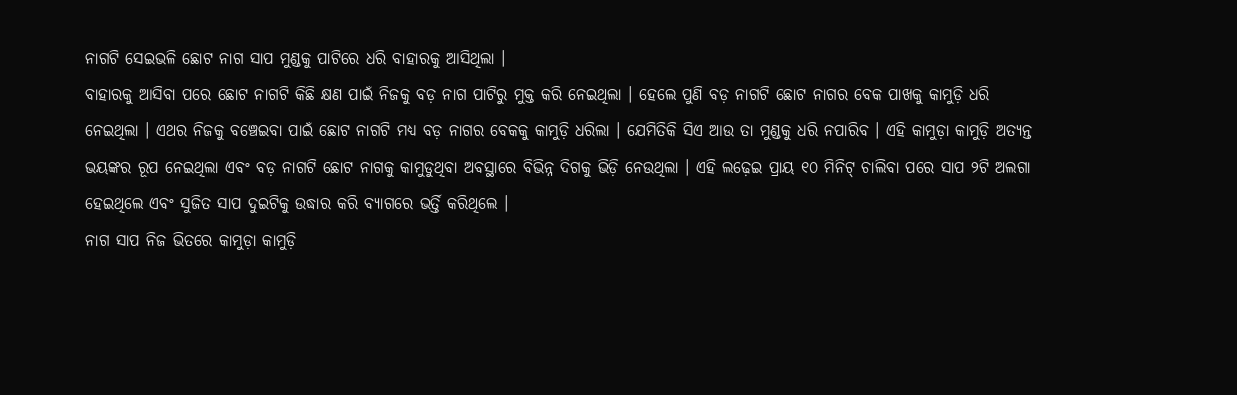ନାଗଟି ସେଇଭଳି ଛୋଟ ନାଗ ସାପ ମୁଣ୍ଡକୁ ପାଟିରେ ଧରି ବାହାରକୁ ଆସିଥିଲା ।
ବାହାରକୁ ଆସିବା ପରେ ଛୋଟ ନାଗଟି କିଛି କ୍ଷଣ ପାଇଁ ନିଜକୁ ବଡ଼ ନାଗ ପାଟିରୁ ମୁକ୍ତ କରି ନେଇଥିଲା । ହେଲେ ପୁଣି ବଡ଼ ନାଗଟି ଛୋଟ ନାଗର ବେକ ପାଖକୁ କାମୁଡ଼ି ଧରି ନେଇଥିଲା । ଏଥର ନିଜକୁ ବଞ୍ଚେଇବା ପାଇଁ ଛୋଟ ନାଗଟି ମଧ୍ୟ ବଡ଼ ନାଗର ବେକକୁ କାମୁଡ଼ି ଧରିଲା । ଯେମିତିକି ସିଏ ଆଉ ତା ମୁଣ୍ଡକୁ ଧରି ନପାରିବ । ଏହି କାମୁଡ଼ା କାମୁଡ଼ି ଅତ୍ୟନ୍ତ ଭୟଙ୍କର ରୂପ ନେଇଥିଲା ଏବଂ ବଡ଼ ନାଗଟି ଛୋଟ ନାଗକୁ କାମୁଡୁଥିବା ଅବସ୍ଥାରେ ବିଭିନ୍ନ ଦିଗକୁ ଭିଡ଼ି ନେଉଥିଲା । ଏହି ଲଢ଼େଇ ପ୍ରାୟ ୧୦ ମିନିଟ୍ ଚାଲିବା ପରେ ସାପ ୨ଟି ଅଲଗା ହେଇଥିଲେ ଏବଂ ସୁଜିତ ସାପ ଦୁଇଟିକୁ ଉଦ୍ଧାର କରି ବ୍ୟାଗରେ ଭର୍ତ୍ତି କରିଥିଲେ ।
ନାଗ ସାପ ନିଜ ଭିତରେ କାମୁଡ଼ା କାମୁଡ଼ି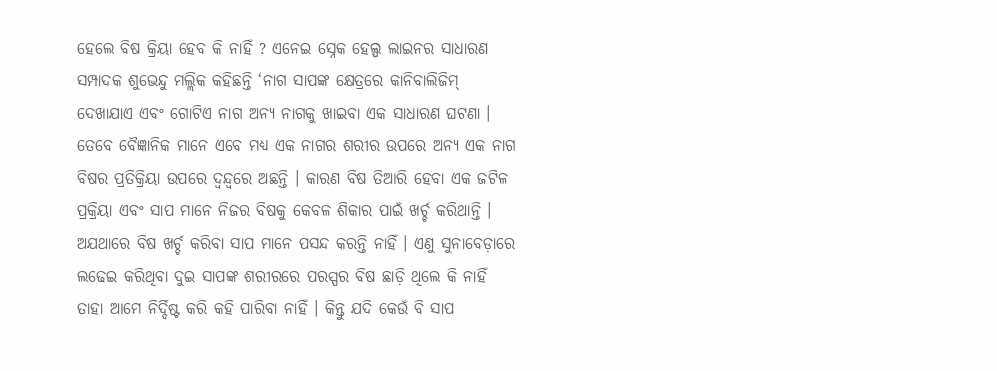ହେଲେ ବିଷ କ୍ରିୟା ହେବ କି ନାହିଁ ? ଏନେଇ ସ୍ନେକ ହେଲ୍ପ ଲାଇନର ସାଧାରଣ ସମ୍ପାଦକ ଶୁଭେନ୍ଦୁ ମଲ୍ଲିକ କହିଛନ୍ତି ‘ନାଗ ସାପଙ୍କ କ୍ଷେତ୍ରରେ କାନିବାଲିଜିମ୍ ଦେଖାଯାଏ ଏବଂ ଗୋଟିଏ ନାଗ ଅନ୍ୟ ନାଗକୁ ଖାଇବା ଏକ ସାଧାରଣ ଘଟଣା । ତେବେ ବୈଜ୍ଞାନିକ ମାନେ ଏବେ ମଧ୍ୟ ଏକ ନାଗର ଶରୀର ଉପରେ ଅନ୍ୟ ଏକ ନାଗ ବିଷର ପ୍ରତିକ୍ରିୟା ଉପରେ ଦ୍ଵନ୍ଦ୍ୱରେ ଅଛନ୍ତି । କାରଣ ବିଷ ତିଆରି ହେବା ଏକ ଜଟିଳ ପ୍ରକ୍ରିୟା ଏବଂ ସାପ ମାନେ ନିଜର ବିଷକୁ କେବଳ ଶିକାର ପାଇଁ ଖର୍ଚ୍ଚ କରିଥାନ୍ତି । ଅଯଥାରେ ବିଷ ଖର୍ଚ୍ଚ କରିବା ସାପ ମାନେ ପସନ୍ଦ କରନ୍ତି ନାହିଁ । ଏଣୁ ସୁନାବେଡ଼ାରେ ଲଢେଇ କରିଥିବା ଦୁଇ ସାପଙ୍କ ଶରୀରରେ ପରସ୍ପର ବିଷ ଛାଡ଼ି ଥିଲେ କି ନାହିଁ ତାହା ଆମେ ନିର୍ଦ୍ଦିଷ୍ଟ କରି କହି ପାରିବା ନାହିଁ । କିନ୍ତୁ ଯଦି କେଉଁ ବି ସାପ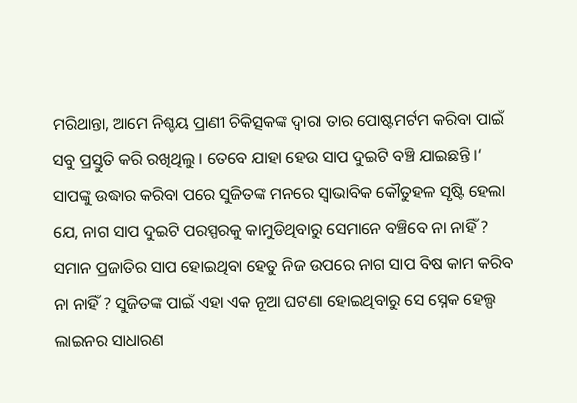ମରିଥାନ୍ତା, ଆମେ ନିଶ୍ଚୟ ପ୍ରାଣୀ ଚିକିତ୍ସକଙ୍କ ଦ୍ଵାରା ତାର ପୋଷ୍ଟମର୍ଟମ କରିବା ପାଇଁ ସବୁ ପ୍ରସ୍ତୁତି କରି ରଖିଥିଲୁ । ତେବେ ଯାହା ହେଉ ସାପ ଦୁଇଟି ବଞ୍ଚି ଯାଇଛନ୍ତି ।‘
ସାପଙ୍କୁ ଉଦ୍ଧାର କରିବା ପରେ ସୁଜିତଙ୍କ ମନରେ ସ୍ୱାଭାବିକ କୌତୁହଳ ସୃଷ୍ଟି ହେଲା ଯେ, ନାଗ ସାପ ଦୁଇଟି ପରସ୍ପରକୁ କାମୁଡିଥିବାରୁ ସେମାନେ ବଞ୍ଚିବେ ନା ନାହିଁ ? ସମାନ ପ୍ରଜାତିର ସାପ ହୋଇଥିବା ହେତୁ ନିଜ ଉପରେ ନାଗ ସାପ ବିଷ କାମ କରିବ ନା ନାହିଁ ? ସୁଜିତଙ୍କ ପାଇଁ ଏହା ଏକ ନୂଆ ଘଟଣା ହୋଇଥିବାରୁ ସେ ସ୍ନେକ ହେଲ୍ପ ଲାଇନର ସାଧାରଣ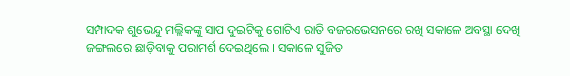ସମ୍ପାଦକ ଶୁଭେନ୍ଦୁ ମଲ୍ଲିକଙ୍କୁ ସାପ ଦୁଇଟିକୁ ଗୋଟିଏ ରାତି ବଜରଭେସନରେ ରଖି ସକାଳେ ଅବସ୍ଥା ଦେଖି ଜଙ୍ଗଲରେ ଛାଡ଼ିବାକୁ ପରାମର୍ଶ ଦେଇଥିଲେ । ସକାଳେ ସୁଜିତ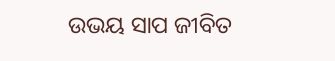ଉଭୟ ସାପ ଜୀବିତ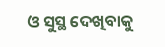ଓ ସୁସ୍ଥ ଦେଖିବାକୁ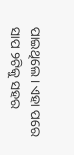ପାଇଥିଲେ । ଏହା ପରେ ସାପ ୨ଟିକୁ ସହର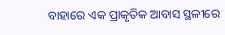ବାହାରେ ଏକ ପ୍ରାକୃତିକ ଆବାସ ସ୍ଥଳୀରେ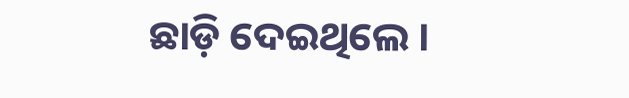ଛାଡ଼ି ଦେଇଥିଲେ ।